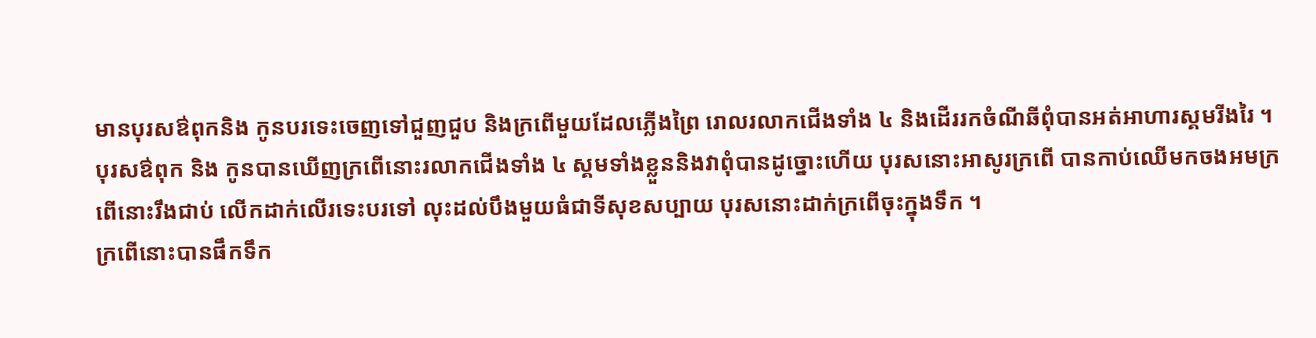មានបុរសឳពុកនិង កូនបរទេះចេញទៅជួញជួប និងក្រពើមួយដែលភ្លើងព្រៃ រោលរលាកជើងទាំង ៤ និងដើររកចំណីឆីពុំបានអត់អាហារស្គមរីងរៃ ។
បុរសឳពុក និង កូនបានឃើញក្រពើនោះរលាកជើងទាំង ៤ ស្គមទាំងខ្លួននិងវាពុំបានដូច្នោះហើយ បុរសនោះអាសូរក្រពើ បានកាប់ឈើមកចងអមក្រពើនោះរឹងជាប់ លើកដាក់លើរទេះបរទៅ លុះដល់បឹងមួយធំជាទីសុខសប្បាយ បុរសនោះដាក់ក្រពើចុះក្នុងទឹក ។
ក្រពើនោះបានផឹកទឹក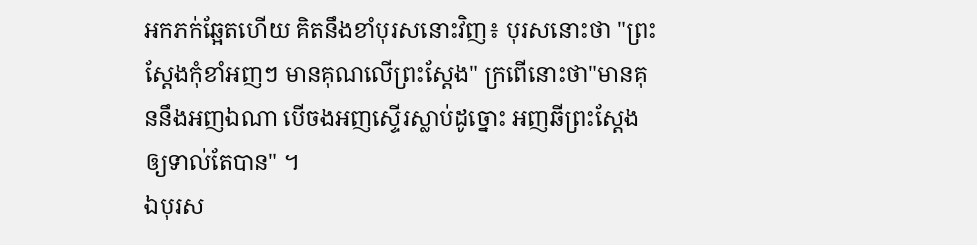អកភក់ឆ្អែតហើយ គិតនឹងខាំបុរសនោះវិញ៖ បុរសនោះថា "ព្រះស្ដែងកុំខាំអញៗ មានគុណលើព្រះស្ដែង" ក្រពើនោះថា"មានគុននឹងអញឯណា បើចងអញស្ទើរស្លាប់ដូច្នោះ អញឆីព្រះស្ដែងឲ្យទាល់តែបាន" ។
ឯបុរស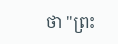ថា "ព្រះ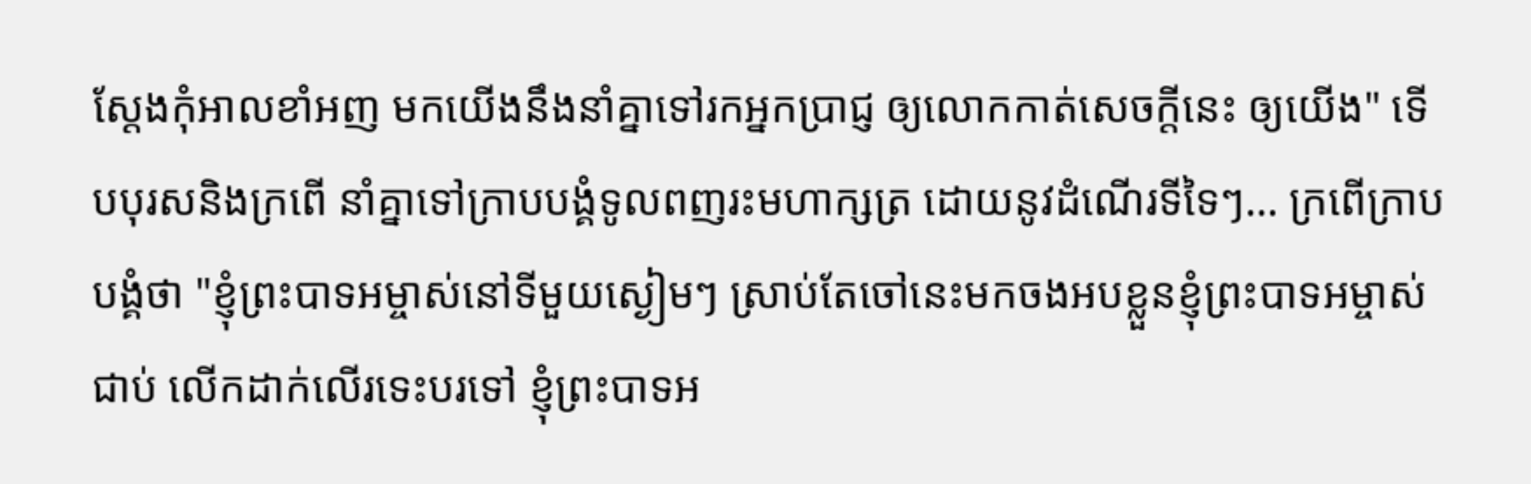ស្ដែងកុំអាលខាំអញ មកយើងនឹងនាំគ្នាទៅរកអ្នកប្រាជ្ញ ឲ្យលោកកាត់សេចក្ដីនេះ ឲ្យយើង" ទើបបុរសនិងក្រពើ នាំគ្នាទៅក្រាបបង្គំទូលពញរះមហាក្សត្រ ដោយនូវដំណើរទីទៃៗ... ក្រពើក្រាបបង្គំថា "ខ្ញុំព្រះបាទអម្ចាស់នៅទីមួយស្ងៀមៗ ស្រាប់តែចៅនេះមកចងអបខ្លួនខ្ញុំព្រះបាទអម្ចាស់ជាប់ លើកដាក់លើរទេះបរទៅ ខ្ញុំព្រះបាទអ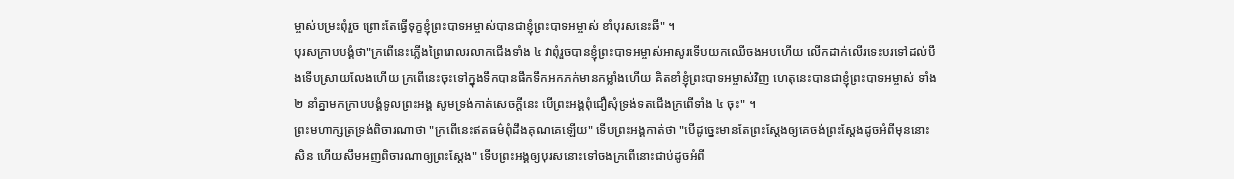ម្ចាស់បម្រះពុំរួច ព្រោះតែធ្វើទុក្ខខ្ញុំព្រះបាទអម្ចាស់បានជាខ្ញុំព្រះបាទអម្ចាស់ ខាំបុរសនេះឆី" ។
បុរសក្រាបបង្គំថា"ក្រពើនេះភ្លើងព្រៃរោលរលាកជើងទាំង ៤ វាពុំរួចបានខ្ញុំព្រះបាទអម្ចាស់អាសូរទើបយកឈើចងអបហើយ លើកដាក់លើរទេះបរទៅដល់បឹងទើបស្រាយលែងហើយ ក្រពើនេះចុះទៅក្នុងទឹកបានផឹកទឹកអកភក់មានកម្លាំងហើយ គិតខាំខ្ញុំព្រះបាទអម្ចាស់វិញ ហេតុនេះបានជាខ្ញុំព្រះបាទអម្ចាស់ ទាំង ២ នាំគ្នាមកក្រាបបង្គំទូលព្រះអង្គ សូមទ្រង់កាត់សេចក្ដីនេះ បើព្រះអង្គពុំជឿសុំទ្រង់ទតជើងក្រពើទាំង ៤ ចុះ" ។
ព្រះមហាក្សត្រទ្រង់ពិចារណាថា "ក្រពើនេះឥតធម៌ពុំដឹងគុណគេឡើយ" ទើបព្រះអង្គកាត់ថា "បើដូច្នេះមានតែព្រះស្ដែងឲ្យគេចង់ព្រះស្ដែងដូចអំពីមុននោះសិន ហើយសឹមអញពិចារណាឲ្យព្រះស្ដែង" ទើបព្រះអង្គឲ្យបុរសនោះទៅចងក្រពើនោះជាប់ដូចអំពី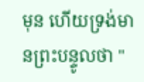មុន ហើយទ្រង់មានព្រះបន្ទូលថា "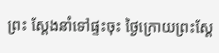ព្រះ ស្ដែងនាំទៅផ្ទះចុះ ថ្ងៃក្រោយព្រះស្ដែ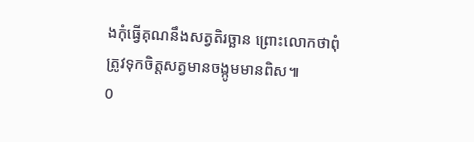ងកុំធ្វើគុណនឹងសត្វតិរច្ឆាន ព្រោះលោកថាពុំត្រូវទុកចិត្តសត្វមានចង្កូមមានពិស៕
0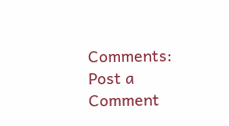Comments:
Post a Comment